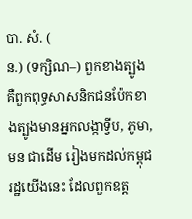បា. សំ. (
ន.) (ទក្សិណ–) ពួកខាងត្បូង គឺពួកពុទ្ធសាសនិកជនប៉ែកខាងត្បូងមានអ្នកលង្កាទ្វីប, ភូមា, មន ជាដើម រៀងមកដល់កម្ពុជរដ្ឋយើងនេះ ដែលពួកឧត្ត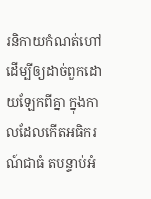រនិកាយកំណត់ហៅ ដើម្បីឲ្យដាច់ពួកដោយឡែកពីគ្នា ក្នុងកាលដែលកើតអធិករណ៍ជាធំ តបន្ទាប់អំ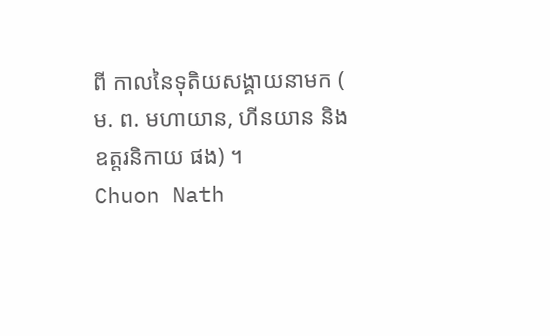ពី កាលនៃទុតិយសង្គាយនាមក (
ម. ព. មហាយាន, ហីនយាន និង ឧត្តរនិកាយ ផង) ។
Chuon Nath